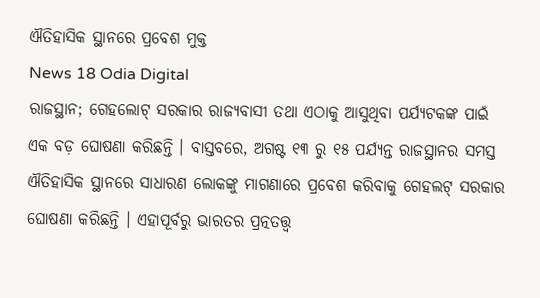ଐତିହାସିକ ସ୍ଥାନରେ ପ୍ରବେଶ ମୁକ୍ତ
News 18 Odia Digital
ରାଜସ୍ଥାନ; ଗେହଲୋଟ୍ ସରକାର ରାଜ୍ୟବାସୀ ତଥା ଏଠାକୁ ଆସୁଥିବା ପର୍ଯ୍ୟଟକଙ୍କ ପାଇଁ ଏକ ବଡ଼ ଘୋଷଣା କରିଛନ୍ତି । ବାସ୍ତବରେ, ଅଗଷ୍ଟ ୧୩ ରୁ ୧୫ ପର୍ଯ୍ୟନ୍ତ ରାଜସ୍ଥାନର ସମସ୍ତ ଐତିହାସିକ ସ୍ଥାନରେ ସାଧାରଣ ଲୋକଙ୍କୁ ମାଗଣାରେ ପ୍ରବେଶ କରିବାକୁ ଗେହଲଟ୍ ସରକାର ଘୋଷଣା କରିଛନ୍ତି । ଏହାପୂର୍ବରୁ ଭାରତର ପ୍ରତ୍ନତତ୍ତ୍ୱ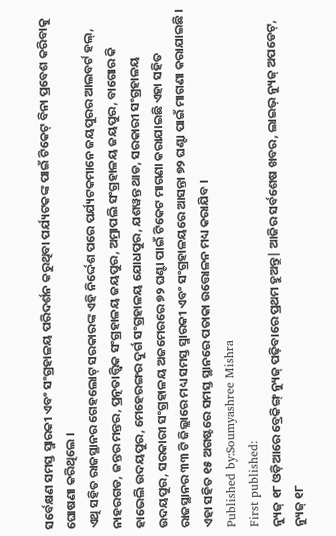ସର୍ବେକ୍ଷଣ ସମସ୍ତ ସ୍ମାରକୀ ଏବଂ ସଂଗ୍ରହାଳୟ ପରିଦର୍ଶନ କରୁଥିବା ପର୍ଯ୍ୟଟକଙ୍କ ପାଇଁ ଟିକେଟ୍ ବିନା ପ୍ରବେଶ କରିବାକୁ ଘୋଷଣା କରିଥିଲେ ।
ଏଥି ସହିତ ରାଜସ୍ଥାନର ଗେହଲୋଟ୍ ସରକାରଙ୍କ ଏହି ନିର୍ଦ୍ଦେଶ ପରେ ପର୍ଯ୍ୟଟକମାନେ ଜୟପୁରର ଆଲବର୍ଟ ହଲ୍, ନାହରଗଡ, ଜନ୍ତର ମନ୍ତର, ପ୍ରତ୍ନତାତ୍ତ୍ୱିକ ସଂଗ୍ରହାଳୟ ଜୟପୁର, ଅମ୍ରାପଲି ସଂଗ୍ରହାଳୟ ଜୟପୁର, ବାଗୋର କି ହାଭେଲି ଉଦୟପୁର, ମେହେରଙ୍ଗର ଦୁର୍ଗ ସଂଗ୍ରହାଳୟ ଯୋଧପୁର, ଯଶୱନ୍ତ ଥାଡ, ସରକାରୀ ସଂଗ୍ରହାଳୟ ଉଦୟପୁର, ସରକାରୀ ସଂଗ୍ରହାଳୟ ଅଜମେରରେ ୭୨ ଘଣ୍ଟା ପାଇଁ ଟିକେଟ ମାଗଣା କରାଯାଇଛି ଏହା ସହିତ ରାଜସ୍ଥାନର ୩୩ ଟି ଜିଲ୍ଲାରେ ମଧ୍ୟ ସମସ୍ତ ସ୍ମାରକୀ ଏବଂ ସଂଗ୍ରହାଳୟରେ ଆସନ୍ତା ୭୨ ଘଣ୍ଟା ପାଇଁ ମାଗଣା କରାଯାଇଛି । ଏହା ସହିତ ୧୫ ଅଗଷ୍ଟରେ ସମସ୍ତ ସ୍ଥାନରେ ପତାକା ଉତ୍ତୋଳନ ମଧ୍ୟ କରାଯିବ ।
Published by:Soumyashree Mishra
First published:
ନ୍ୟୁଜ୍ ୧୮ ଓଡ଼ିଆରେ ବ୍ରେକିଙ୍ଗ୍ ନ୍ୟୁଜ୍ ପଢ଼ିବାରେ ପ୍ରଥମ ହୁଅନ୍ତୁ| ଆଜିର ସର୍ବଶେଷ ଖବର, ଲାଇଭ୍ ନ୍ୟୁଜ୍ ଅପଡେଟ୍, ନ୍ୟୁଜ୍ ୧୮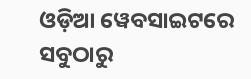ଓଡ଼ିଆ ୱେବସାଇଟରେ ସବୁଠାରୁ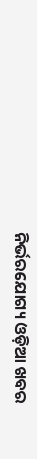ନିର୍ଭରଯୋଗ୍ୟ ଓଡ଼ିଆ ଖବର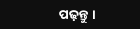ପଢ଼ନ୍ତୁ ।